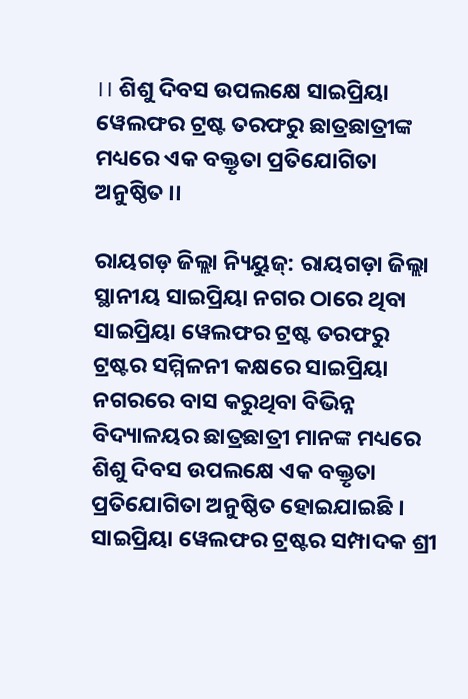।। ଶିଶୁ ଦିବସ ଉପଲକ୍ଷେ ସାଇପ୍ରିୟା ୱେଲଫର ଟ୍ରଷ୍ଟ ତରଫରୁ ଛାତ୍ରଛାତ୍ରୀଙ୍କ ମଧ୍ୟରେ ଏକ ବକ୍ତୃତା ପ୍ରତିଯୋଗିତା ଅନୁଷ୍ଠିତ ।।

ରାୟଗଡ଼ ଜିଲ୍ଲା ନ୍ୟିୟୁଜ୍: ରାୟଗଡ଼ା ଜିଲ୍ଲା ସ୍ଥାନୀୟ ସାଇପ୍ରିୟା ନଗର ଠାରେ ଥିବା ସାଇପ୍ରିୟା ୱେଲଫର ଟ୍ରଷ୍ଟ ତରଫରୁ ଟ୍ରଷ୍ଟର ସମ୍ମିଳନୀ କକ୍ଷରେ ସାଇପ୍ରିୟା ନଗରରେ ବାସ କରୁଥିବା ବିଭିନ୍ନ ବିଦ୍ୟାଳୟର ଛାତ୍ରଛାତ୍ରୀ ମାନଙ୍କ ମଧ୍ୟରେ ଶିଶୁ ଦିବସ ଉପଲକ୍ଷେ ଏକ ବକ୍ତୃତା ପ୍ରତିଯୋଗିତା ଅନୁଷ୍ଠିତ ହୋଇଯାଇଛି । ସାଇପ୍ରିୟା ୱେଲଫର ଟ୍ରଷ୍ଟର ସମ୍ପାଦକ ଶ୍ରୀ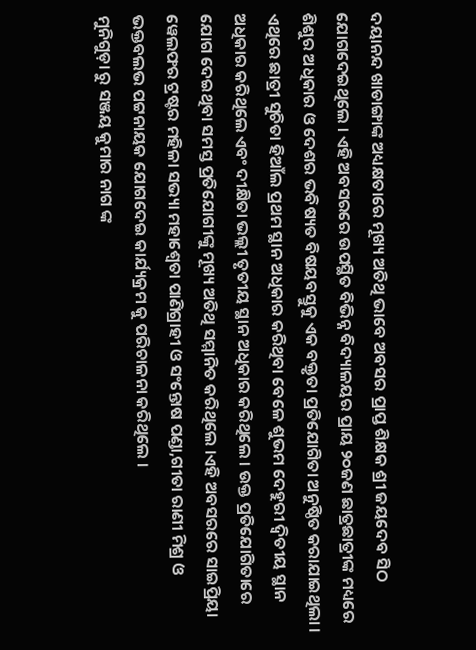ଦୟାନନ୍ଦ ଖାଡାଙ୍ଗାଙ୍କ ଅଧ୍ୟକ୍ଷତାରେ ମୂଖ୍ୟ ଅତିଥି ଭାବେ ଅବସର ପ୍ରାପ୍ତ ଶିକ୍ଷକ ଶ୍ରୀ ଜୟଦେବ ସିଠ ଯୋଗଦେଇଥିଲେ । ଏହି ଅବସରରେ ଉପସ୍ଥିତ ବିଭିନ୍ନ ବିଦ୍ୟାଳୟର ପ୍ରାୟ ୨୦ଜଣ ଛାତ୍ରଛାତ୍ରୀଙ୍କ ମଧ୍ୟରେ ଶିଶୁର ଅଧିକାର ଓ ଦେଶର ଭବିଷ୍ୟତ ବିଷୟବସ୍ତୁକୁ ଏକ ବକ୍ତୃତା ପ୍ରତିଯୋଗିତା ଅନୁଷ୍ଠିତ କରାଯାଇଥିଲା । ଏଥିରେ ଛାତ୍ରୀ ସୁଚିତା ହିଆଁଲ ପ୍ରଥମ ସ୍ଥାନ ଅଧିକାର କରିଥିବା ବେଳେ ଶୁଭମ ଦେହୁରୀ ଦ୍ଵିତୀୟ ସ୍ଥାନ ଅଧିକାର କରିଥିଲେ ଏବଂ ଦୀକ୍ଷିତା ଭଲ୍ଲୀ ତୃତୀୟ ସ୍ଥାନ ଅଧିକାର କରିଥିଲେ । ଉକ୍ତ ପ୍ରତିଯୋଗିତାରେ ଯୋଗ ଦେଇଥିବା ସମସ୍ତ ପ୍ରତିଯୋଗୀଙ୍କୁ ମୂଖ୍ୟ ଅତିଥି ସମ୍ମାନିତ କରିଥିଲେ ।ଏହି ଅବସରରେ ସାଇପ୍ରିୟା ୱେଲଫର ଟ୍ରଷ୍ଟର ମହିଳା ସଭ୍ୟା ମହାଶ୍ୱେତା ପାଣିଗ୍ରାହୀ ଓ ସଂନ୍ତୋଷ ପଣ୍ଡା,ଗୀତା ରାଣୀ ମିଶ୍ର ଓ ଭକ୍ତବଲଭ ପଟ୍ଟନାୟକ ଯୋଗଦେଇ କାର୍ଯ୍ୟକ୍ରମ କୁ ପରିଚାଳନା କରିଥିଲେ ।
ମୁନିଗୁଡ଼ା ରୁ ସଞ୍ଜୟ କୁମାର ନାଗ ଙ୍କ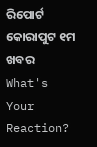ରିପୋର୍ଟ କୋରାପୁଟ ୧ମ ଖବର
What's Your Reaction?